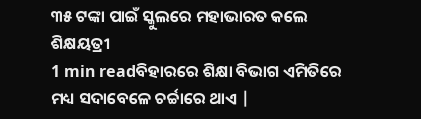୩୫ ଟଙ୍କା ପାଇଁ ସ୍କୁଲରେ ମହାଭାରତ କଲେ ଶିକ୍ଷୟତ୍ରୀ
1 min readବିହାରରେ ଶିକ୍ଷା ବିଭାଗ ଏମିତିରେ ମଧ୍ୟ ସଦାବେଳେ ଚର୍ଚ୍ଚାରେ ଥାଏ |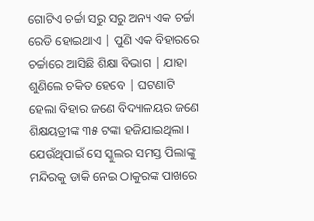ଗୋଟିଏ ଚର୍ଚ୍ଚା ସରୁ ସରୁ ଅନ୍ୟ ଏକ ଚର୍ଚ୍ଚା ରେଡି ହୋଇଥାଏ | ପୁଣି ଏକ ବିହାରରେ ଚର୍ଚ୍ଚାରେ ଆସିଛି ଶିକ୍ଷା ବିଭାଗ | ଯାହା ଶୁଣିଲେ ଚକିତ ହେବେ | ଘଟଣାଟି ହେଲା ବିହାର ଜଣେ ବିଦ୍ୟାଳୟର ଜଣେ ଶିକ୍ଷୟତ୍ରୀଙ୍କ ୩୫ ଟଙ୍କା ହଜିଯାଇଥିଲା । ଯେଉଁଥିପାଇଁ ସେ ସ୍କୁଲର ସମସ୍ତ ପିଲାଙ୍କୁ ମନ୍ଦିରକୁ ଡାକି ନେଇ ଠାକୁରଙ୍କ ପାଖରେ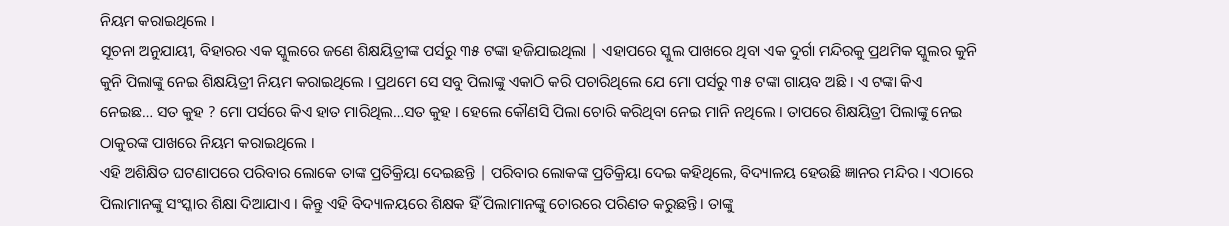ନିୟମ କରାଇଥିଲେ ।
ସୂଚନା ଅନୁଯାୟୀ, ବିହାରର ଏକ ସ୍କୁଲରେ ଜଣେ ଶିକ୍ଷୟିତ୍ରୀଙ୍କ ପର୍ସରୁ ୩୫ ଟଙ୍କା ହଜିଯାଇଥିଲା | ଏହାପରେ ସ୍କୁଲ ପାଖରେ ଥିବା ଏକ ଦୁର୍ଗା ମନ୍ଦିରକୁ ପ୍ରଥମିକ ସ୍କୁଲର କୁନି କୁନି ପିଲାଙ୍କୁ ନେଇ ଶିକ୍ଷୟିତ୍ରୀ ନିୟମ କରାଇଥିଲେ । ପ୍ରଥମେ ସେ ସବୁ ପିଲାଙ୍କୁ ଏକାଠି କରି ପଚାରିଥିଲେ ଯେ ମୋ ପର୍ସରୁ ୩୫ ଟଙ୍କା ଗାୟବ ଅଛି । ଏ ଟଙ୍କା କିଏ ନେଇଛ… ସତ କୁହ ? ମୋ ପର୍ସରେ କିଏ ହାତ ମାରିଥିଲ…ସତ କୁହ । ହେଲେ କୌଣସି ପିଲା ଚୋରି କରିଥିବା ନେଇ ମାନି ନଥିଲେ । ତାପରେ ଶିକ୍ଷୟିତ୍ରୀ ପିଲାଙ୍କୁ ନେଇ ଠାକୁରଙ୍କ ପାଖରେ ନିୟମ କରାଇଥିଲେ ।
ଏହି ଅଶିକ୍ଷିତ ଘଟଣାପରେ ପରିବାର ଲୋକେ ତାଙ୍କ ପ୍ରତିକ୍ରିୟା ଦେଇଛନ୍ତି | ପରିବାର ଲୋକଙ୍କ ପ୍ରତିକ୍ରିୟା ଦେଇ କହିଥିଲେ, ବିଦ୍ୟାଳୟ ହେଉଛି ଜ୍ଞାନର ମନ୍ଦିର । ଏଠାରେ ପିଲାମାନଙ୍କୁ ସଂସ୍କାର ଶିକ୍ଷା ଦିଆଯାଏ । କିନ୍ତୁ ଏହି ବିଦ୍ୟାଳୟରେ ଶିକ୍ଷକ ହିଁ ପିଲାମାନଙ୍କୁ ଚୋରରେ ପରିଣତ କରୁଛନ୍ତି । ତାଙ୍କୁ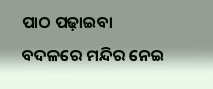ପାଠ ପଢ଼ାଇବା ବଦଳରେ ମନ୍ଦିର ନେଇ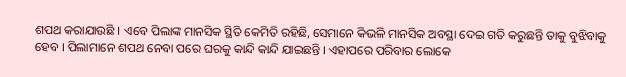ଶପଥ କରାଯାଉଛି । ଏବେ ପିଲାଙ୍କ ମାନସିକ ସ୍ଥିତି କେମିତି ରହିଛି, ସେମାନେ କିଭଳି ମାନସିକ ଅବସ୍ଥା ଦେଇ ଗତି କରୁଛନ୍ତି ତାକୁ ବୁଝିବାକୁ ହେବ । ପିଲାମାନେ ଶପଥ ନେବା ପରେ ଘରକୁ କାନ୍ଦି କାନ୍ଦି ଯାଇଛନ୍ତି । ଏହାପରେ ପରିବାର ଲୋକେ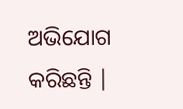ଅଭିଯୋଗ କରିଛନ୍ତି |